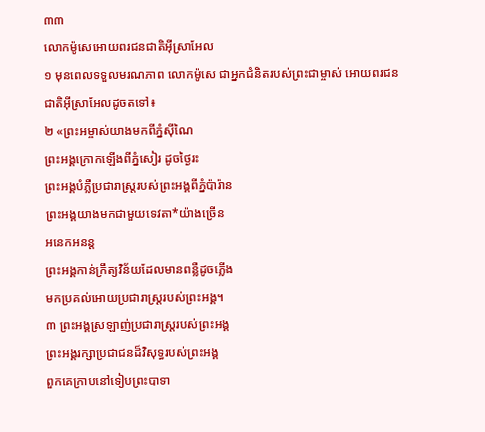៣៣
លោកម៉ូសេអោយពរជនជាតិអ៊ីស្រាអែល
១ មុនពេលទទួលមរណភាព លោកម៉ូសេ ជាអ្នកជំនិតរបស់ព្រះជាម្ចាស់ អោយពរជនជាតិអ៊ីស្រាអែលដូចតទៅ៖
២ «ព្រះអម្ចាស់យាងមកពីភ្នំស៊ីណៃ
ព្រះអង្គក្រោកឡើងពីភ្នំសៀរ ដូចថ្ងៃរះ
ព្រះអង្គបំភ្លឺប្រជារាស្ត្ររបស់ព្រះអង្គពីភ្នំប៉ារ៉ាន
ព្រះអង្គយាងមកជាមួយទេវតា*យ៉ាងច្រើន
អនេកអនន្ត
ព្រះអង្គកាន់ក្រឹត្យវិន័យដែលមានពន្លឺដូចភ្លើង
មកប្រគល់អោយប្រជារាស្ត្ររបស់ព្រះអង្គ។
៣ ព្រះអង្គស្រឡាញ់ប្រជារាស្ត្ររបស់ព្រះអង្គ
ព្រះអង្គរក្សាប្រជាជនដ៏វិសុទ្ធរបស់ព្រះអង្គ
ពួកគេក្រាបនៅទៀបព្រះបាទា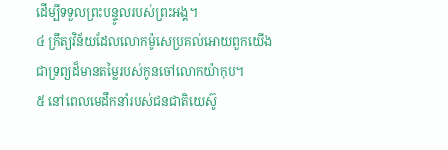ដើម្បីទទួលព្រះបន្ទូលរបស់ព្រះអង្គ។
៤ ក្រឹត្យវិន័យដែលលោកម៉ូសេប្រគល់អោយពួកយើង
ជាទ្រព្យដ៏មានតម្លៃរបស់កូនចៅលោកយ៉ាកុប។
៥ នៅពេលមេដឹកនាំរបស់ជនជាតិយេស៊ូ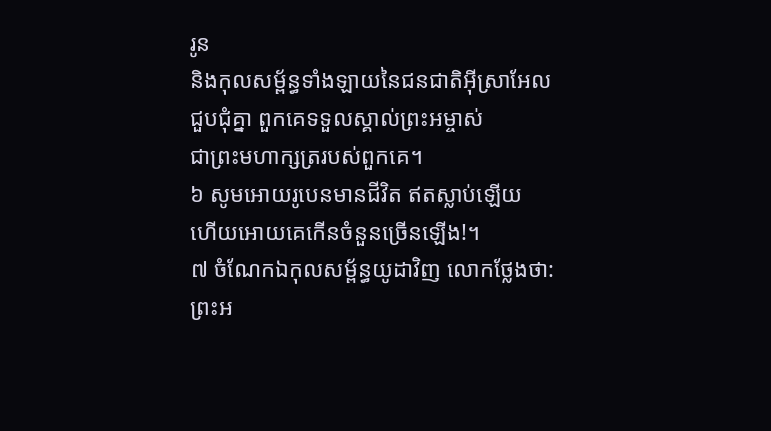រូន
និងកុលសម្ព័ន្ធទាំងឡាយនៃជនជាតិអ៊ីស្រាអែល
ជួបជុំគ្នា ពួកគេទទួលស្គាល់ព្រះអម្ចាស់
ជាព្រះមហាក្សត្ររបស់ពួកគេ។
៦ សូមអោយរូបេនមានជីវិត ឥតស្លាប់ឡើយ
ហើយអោយគេកើនចំនួនច្រើនឡើង!។
៧ ចំណែកឯកុលសម្ព័ន្ធយូដាវិញ លោកថ្លែងថា:
ព្រះអ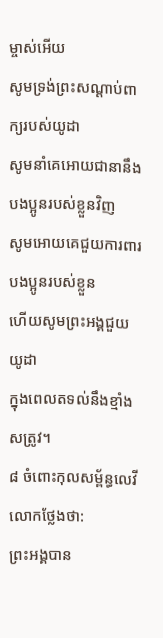ម្ចាស់អើយ
សូមទ្រង់ព្រះសណ្ដាប់ពាក្យរបស់យូដា
សូមនាំគេអោយជានានឹងបងប្អូនរបស់ខ្លួនវិញ
សូមអោយគេជួយការពារបងប្អូនរបស់ខ្លួន
ហើយសូមព្រះអង្គជួយយូដា
ក្នុងពេលតទល់នឹងខ្មាំងសត្រូវ។
៨ ចំពោះកុលសម្ព័ន្ធលេវី លោកថ្លែងថា:
ព្រះអង្គបាន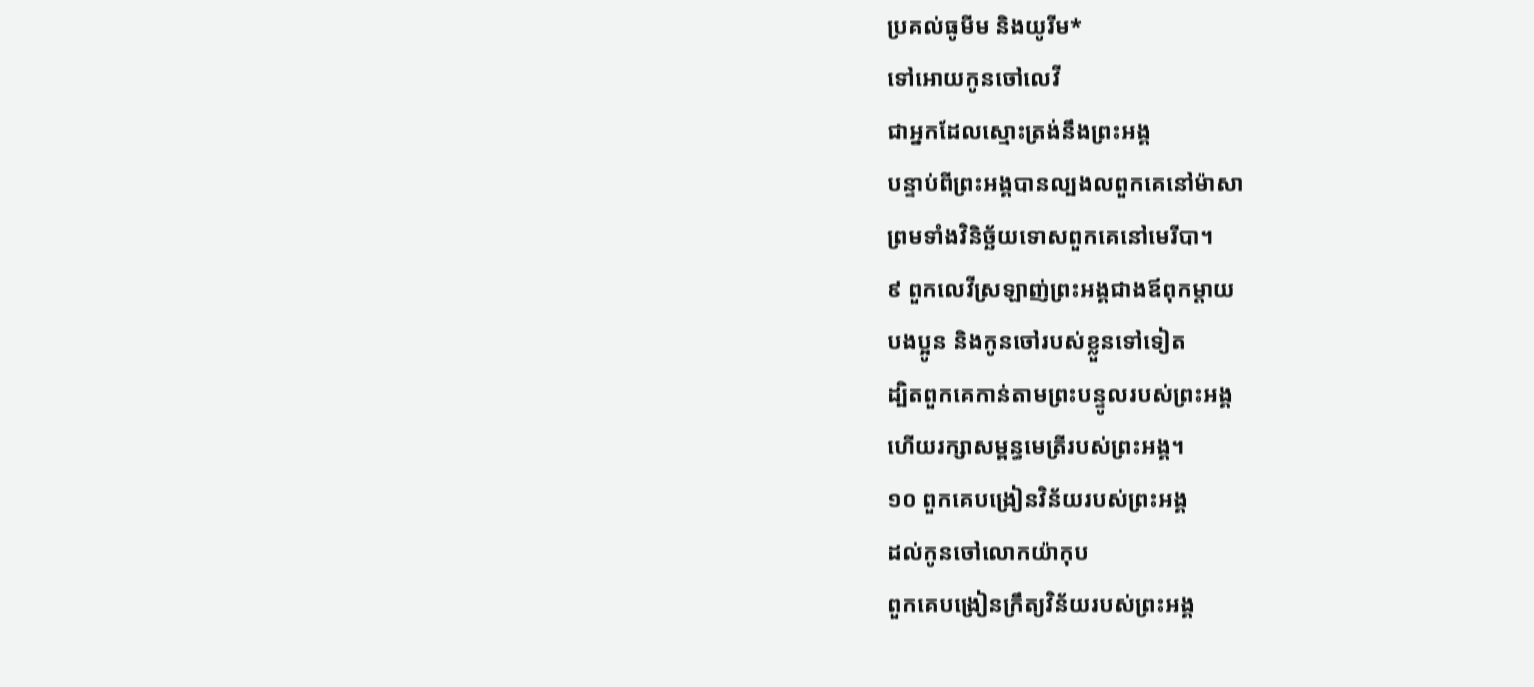ប្រគល់ធូមីម និងយូរីម*
ទៅអោយកូនចៅលេវី
ជាអ្នកដែលស្មោះត្រង់នឹងព្រះអង្គ
បន្ទាប់ពីព្រះអង្គបានល្បងលពួកគេនៅម៉ាសា
ព្រមទាំងវិនិច្ឆ័យទោសពួកគេនៅមេរីបា។
៩ ពួកលេវីស្រឡាញ់ព្រះអង្គជាងឪពុកម្ដាយ
បងប្អូន និងកូនចៅរបស់ខ្លួនទៅទៀត
ដ្បិតពួកគេកាន់តាមព្រះបន្ទូលរបស់ព្រះអង្គ
ហើយរក្សាសម្ពន្ធមេត្រីរបស់ព្រះអង្គ។
១០ ពួកគេបង្រៀនវិន័យរបស់ព្រះអង្គ
ដល់កូនចៅលោកយ៉ាកុប
ពួកគេបង្រៀនក្រឹត្យវិន័យរបស់ព្រះអង្គ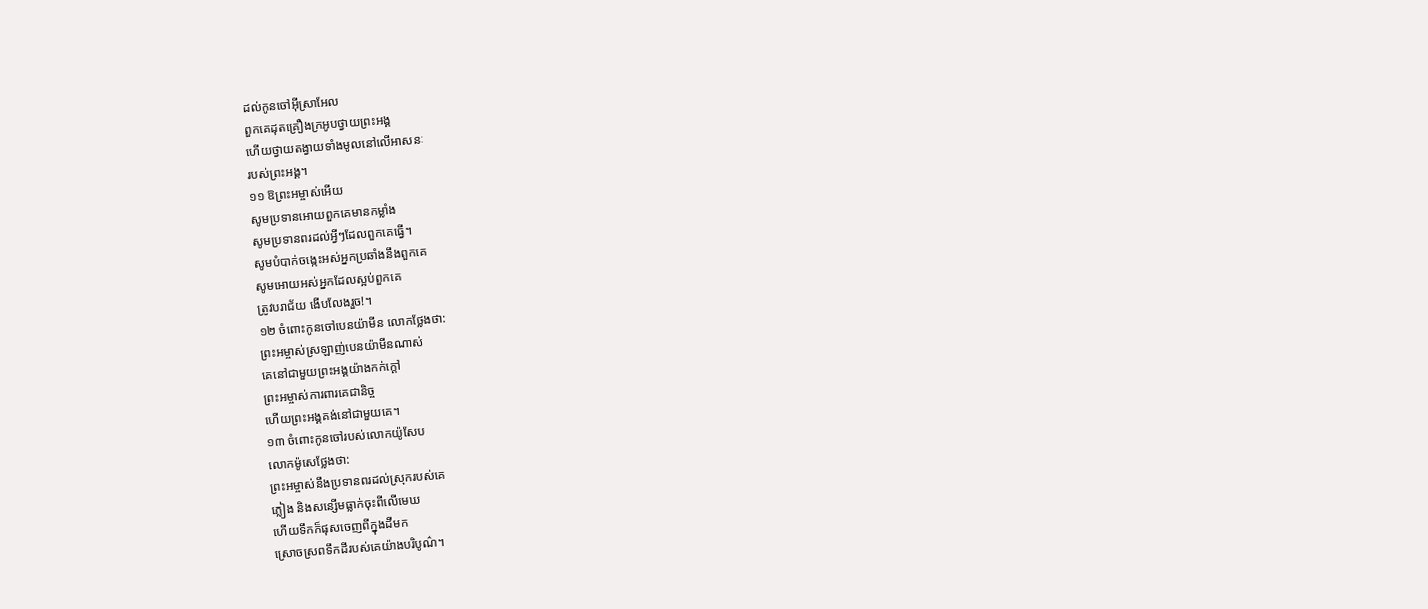ដល់កូនចៅអ៊ីស្រាអែល
ពួកគេដុតគ្រឿងក្រអូបថ្វាយព្រះអង្គ
ហើយថ្វាយតង្វាយទាំងមូលនៅលើអាសនៈ
របស់ព្រះអង្គ។
១១ ឱព្រះអម្ចាស់អើយ
សូមប្រទានអោយពួកគេមានកម្លាំង
សូមប្រទានពរដល់អ្វីៗដែលពួកគេធ្វើ។
សូមបំបាក់ចង្កេះអស់អ្នកប្រឆាំងនឹងពួកគេ
សូមអោយអស់អ្នកដែលស្អប់ពួកគេ
ត្រូវបរាជ័យ ងើបលែងរួច!។
១២ ចំពោះកូនចៅបេនយ៉ាមីន លោកថ្លែងថា:
ព្រះអម្ចាស់ស្រឡាញ់បេនយ៉ាមីនណាស់
គេនៅជាមួយព្រះអង្គយ៉ាងកក់ក្ដៅ
ព្រះអម្ចាស់ការពារគេជានិច្ច
ហើយព្រះអង្គគង់នៅជាមួយគេ។
១៣ ចំពោះកូនចៅរបស់លោកយ៉ូសែប
លោកម៉ូសេថ្លែងថា:
ព្រះអម្ចាស់នឹងប្រទានពរដល់ស្រុករបស់គេ
ភ្លៀង និងសន្សើមធ្លាក់ចុះពីលើមេឃ
ហើយទឹកក៏ផុសចេញពីក្នុងដីមក
ស្រោចស្រពទឹកដីរបស់គេយ៉ាងបរិបូណ៌។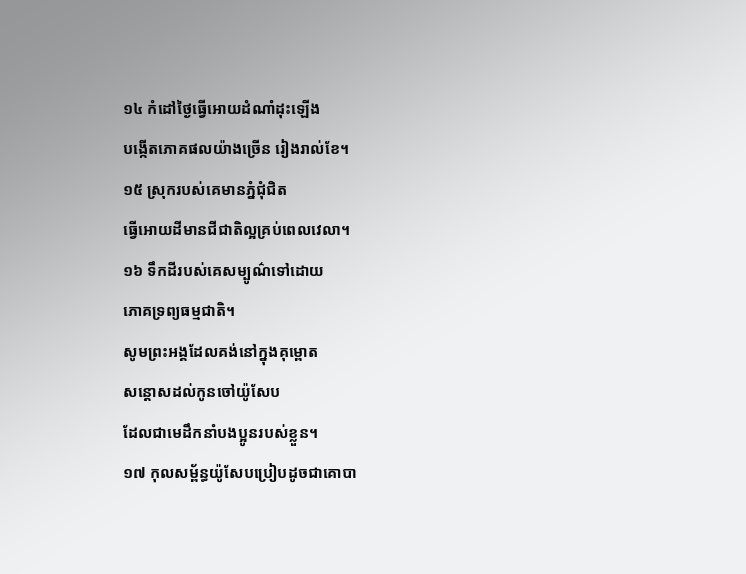១៤ កំដៅថ្ងៃធ្វើអោយដំណាំដុះឡើង
បង្កើតភោគផលយ៉ាងច្រើន រៀងរាល់ខែ។
១៥ ស្រុករបស់គេមានភ្នំជុំជិត
ធ្វើអោយដីមានជីជាតិល្អគ្រប់ពេលវេលា។
១៦ ទឹកដីរបស់គេសម្បូណ៌ទៅដោយ
ភោគទ្រព្យធម្មជាតិ។
សូមព្រះអង្គដែលគង់នៅក្នុងគុម្ពោត
សន្ដោសដល់កូនចៅយ៉ូសែប
ដែលជាមេដឹកនាំបងប្អូនរបស់ខ្លួន។
១៧ កុលសម្ព័ន្ធយ៉ូសែបប្រៀបដូចជាគោបា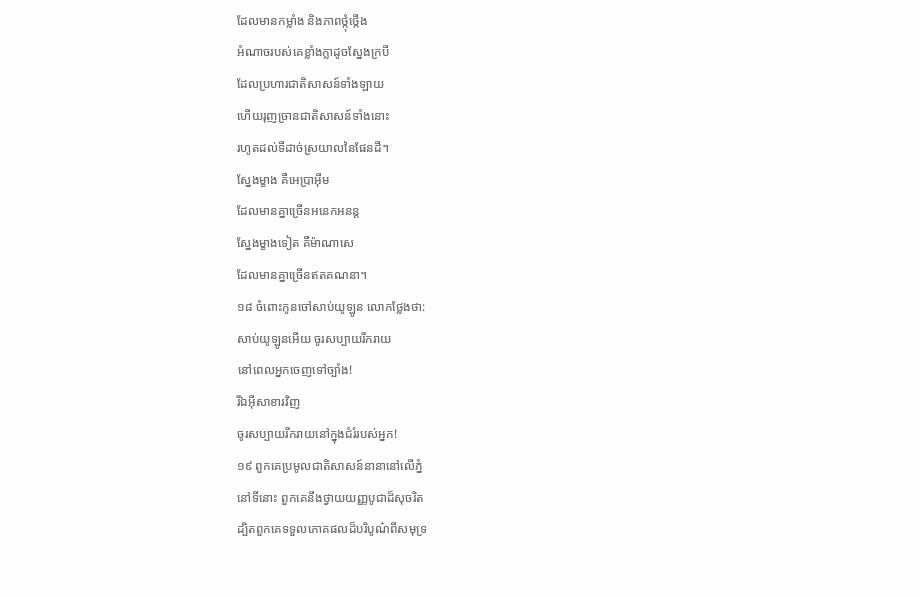ដែលមានកម្លាំង និងភាពថ្កុំថ្កើង
អំណាចរបស់គេខ្លាំងក្លាដូចស្នែងក្របី
ដែលប្រហារជាតិសាសន៍ទាំងឡាយ
ហើយរុញច្រានជាតិសាសន៍ទាំងនោះ
រហូតដល់ទីដាច់ស្រយាលនៃផែនដី។
ស្នែងម្ខាង គឺអេប្រាអ៊ីម
ដែលមានគ្នាច្រើនអនេកអនន្ត
ស្នែងម្ខាងទៀត គឺម៉ាណាសេ
ដែលមានគ្នាច្រើនឥតគណនា។
១៨ ចំពោះកូនចៅសាប់យូឡូន លោកថ្លែងថា:
សាប់យូឡូនអើយ ចូរសប្បាយរីករាយ
នៅពេលអ្នកចេញទៅច្បាំង!
រីឯអ៊ីសាខារវិញ
ចូរសប្បាយរីករាយនៅក្នុងជំរំរបស់អ្នក!
១៩ ពួកគេប្រមូលជាតិសាសន៍នានានៅលើភ្នំ
នៅទីនោះ ពួកគេនឹងថ្វាយយញ្ញបូជាដ៏សុចរិត
ដ្បិតពួកគេទទួលភោគផលដ៏បរិបូណ៌ពីសមុទ្រ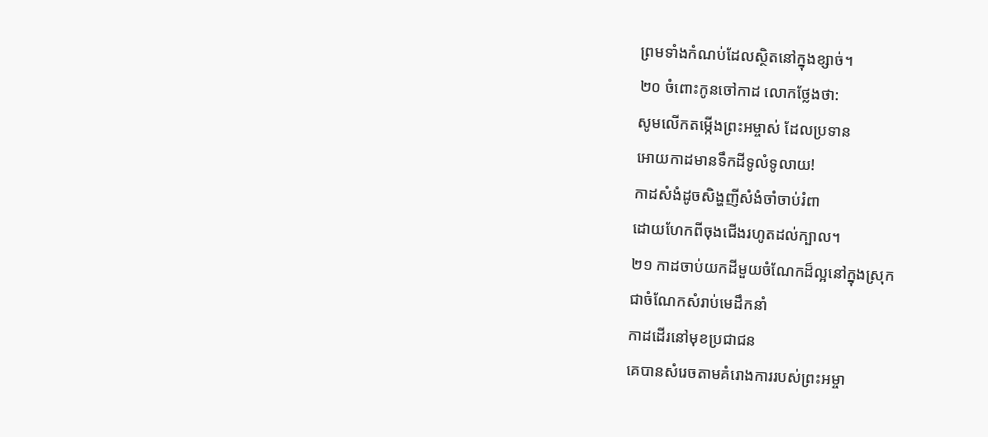ព្រមទាំងកំណប់ដែលស្ថិតនៅក្នុងខ្សាច់។
២០ ចំពោះកូនចៅកាដ លោកថ្លែងថា:
សូមលើកតម្កើងព្រះអម្ចាស់ ដែលប្រទាន
អោយកាដមានទឹកដីទូលំទូលាយ!
កាដសំងំដូចសិង្ហញីសំងំចាំចាប់រំពា
ដោយហែកពីចុងជើងរហូតដល់ក្បាល។
២១ កាដចាប់យកដីមួយចំណែកដ៏ល្អនៅក្នុងស្រុក
ជាចំណែកសំរាប់មេដឹកនាំ
កាដដើរនៅមុខប្រជាជន
គេបានសំរេចតាមគំរោងការរបស់ព្រះអម្ចា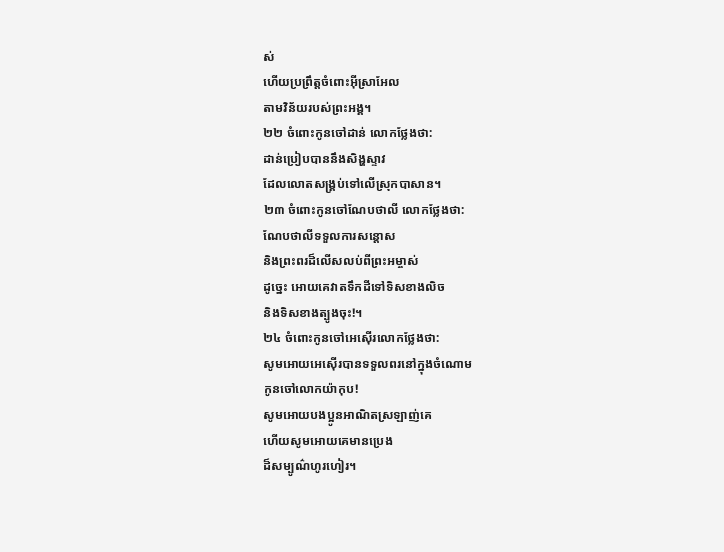ស់
ហើយប្រព្រឹត្តចំពោះអ៊ីស្រាអែល
តាមវិន័យរបស់ព្រះអង្គ។
២២ ចំពោះកូនចៅដាន់ លោកថ្លែងថា:
ដាន់ប្រៀបបាននឹងសិង្ហស្ទាវ
ដែលលោតសង្គ្រប់ទៅលើស្រុកបាសាន។
២៣ ចំពោះកូនចៅណែបថាលី លោកថ្លែងថា:
ណែបថាលីទទួលការសន្ដោស
និងព្រះពរដ៏លើសលប់ពីព្រះអម្ចាស់
ដូច្នេះ អោយគេវាតទឹកដីទៅទិសខាងលិច
និងទិសខាងត្បូងចុះ!។
២៤ ចំពោះកូនចៅអេស៊ើរលោកថ្លែងថា:
សូមអោយអេស៊ើរបានទទួលពរនៅក្នុងចំណោម
កូនចៅលោកយ៉ាកុប!
សូមអោយបងប្អូនអាណិតស្រឡាញ់គេ
ហើយសូមអោយគេមានប្រេង
ដ៏សម្បូណ៌ហូរហៀរ។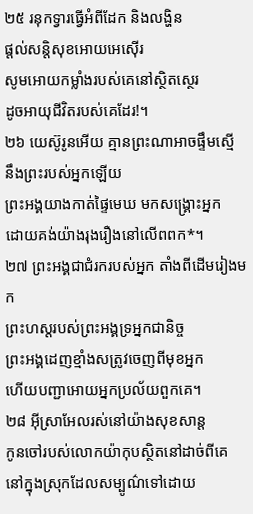២៥ រនុកទ្វារធ្វើអំពីដែក និងលង្ហិន
ផ្ដល់សន្តិសុខអោយអេស៊ើរ
សូមអោយកម្លាំងរបស់គេនៅស្ថិតស្ថេរ
ដូចអាយុជីវិតរបស់គេដែរ!។
២៦ យេស៊ូរូនអើយ គ្មានព្រះណាអាចផ្ទឹមស្មើ
នឹងព្រះរបស់អ្នកឡើយ
ព្រះអង្គយាងកាត់ផ្ទៃមេឃ មកសង្គ្រោះអ្នក
ដោយគង់យ៉ាងរុងរឿងនៅលើពពក*។
២៧ ព្រះអង្គជាជំរករបស់អ្នក តាំងពីដើមរៀងមក
ព្រះហស្ដរបស់ព្រះអង្គទ្រអ្នកជានិច្ច
ព្រះអង្គដេញខ្មាំងសត្រូវចេញពីមុខអ្នក
ហើយបញ្ជាអោយអ្នកប្រល័យពួកគេ។
២៨ អ៊ីស្រាអែលរស់នៅយ៉ាងសុខសាន្ត
កូនចៅរបស់លោកយ៉ាកុបស្ថិតនៅដាច់ពីគេ
នៅក្នុងស្រុកដែលសម្បូណ៌ទៅដោយ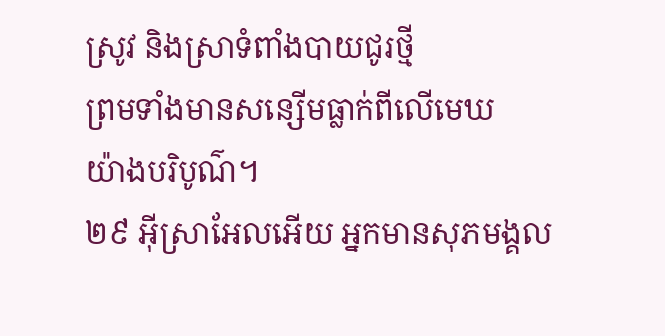ស្រូវ និងស្រាទំពាំងបាយជូរថ្មី
ព្រមទាំងមានសន្សើមធ្លាក់ពីលើមេឃ
យ៉ាងបរិបូណ៌។
២៩ អ៊ីស្រាអែលអើយ អ្នកមានសុភមង្គល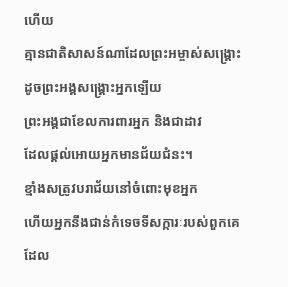ហើយ
គ្មានជាតិសាសន៍ណាដែលព្រះអម្ចាស់សង្គ្រោះ
ដូចព្រះអង្គសង្គ្រោះអ្នកឡើយ
ព្រះអង្គជាខែលការពារអ្នក និងជាដាវ
ដែលផ្ដល់អោយអ្នកមានជ័យជំនះ។
ខ្មាំងសត្រូវបរាជ័យនៅចំពោះមុខអ្នក
ហើយអ្នកនឹងជាន់កំទេចទីសក្ការៈរបស់ពួកគេ
ដែល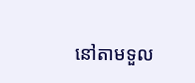នៅតាមទួល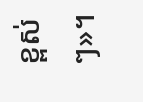ខ្ពស់ៗ»។